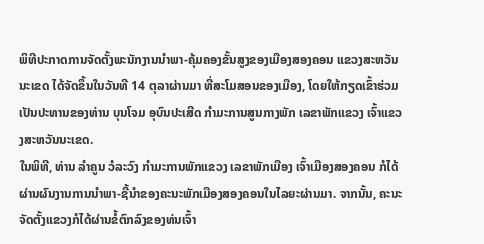ພິທີປະກາດການຈັດຕັ້ງພະນັກງານນຳພາ-ຄຸ້ມຄອງຂັ້ນສູງຂອງເມືອງສອງຄອນ ແຂວງສະຫວັນນະເຂດ ໄດ້ຈັດຂຶ້ນໃນວັນທີ 14 ຕຸລາຜ່ານມາ ທີ່ສະໂມສອນຂອງເມືອງ, ໂດຍໃຫ້ກຽດເຂົ້າຮ່ວມເປັນປະທານຂອງທ່ານ ບຸນໂຈມ ອຸບົນປະເສີດ ກຳມະການສູນກາງພັກ ເລຂາພັກແຂວງ ເຈົ້າແຂວງສະຫວັນນະເຂດ.
ໃນພິທີ, ທ່ານ ລຳຄູນ ວໍລະວົງ ກຳມະການພັກແຂວງ ເລຂາພັກເມືອງ ເຈົ້າເມືອງສອງຄອນ ກໍໄດ້ຜ່ານຜົນງານການນຳພາ-ຊີ້ນຳຂອງຄະນະພັກເມືອງສອງຄອນໃນໄລຍະຜ່ານມາ. ຈາກນັ້ນ, ຄະນະຈັດຕັ້ງແຂວງກໍໄດ້ຜ່ານຂໍ້ຕົກລົງຂອງທ່ນເຈົ້າ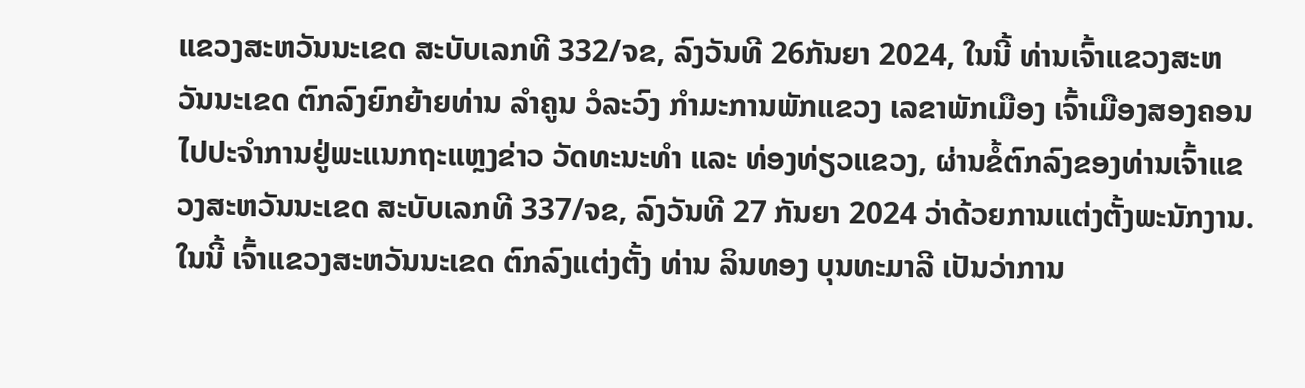ແຂວງສະຫວັນນະເຂດ ສະບັບເລກທີ 332/ຈຂ, ລົງວັນທີ 26ກັນຍາ 2024, ໃນນີ້ ທ່ານເຈົ້າແຂວງສະຫວັນນະເຂດ ຕົກລົງຍົກຍ້າຍທ່ານ ລຳຄູນ ວໍລະວົງ ກຳມະການພັກແຂວງ ເລຂາພັກເມືອງ ເຈົ້າເມືອງສອງຄອນໄປປະຈຳການຢູ່ພະແນກຖະແຫຼງຂ່າວ ວັດທະນະທຳ ແລະ ທ່ອງທ່ຽວແຂວງ, ຜ່ານຂໍ້ຕົກລົງຂອງທ່ານເຈົ້າແຂວງສະຫວັນນະເຂດ ສະບັບເລກທີ 337/ຈຂ, ລົງວັນທີ 27 ກັນຍາ 2024 ວ່າດ້ວຍການແຕ່ງຕັ້ງພະນັກງານ. ໃນນີ້ ເຈົ້າແຂວງສະຫວັນນະເຂດ ຕົກລົງແຕ່ງຕັ້ງ ທ່ານ ລິນທອງ ບຸນທະມາລີ ເປັນວ່າການ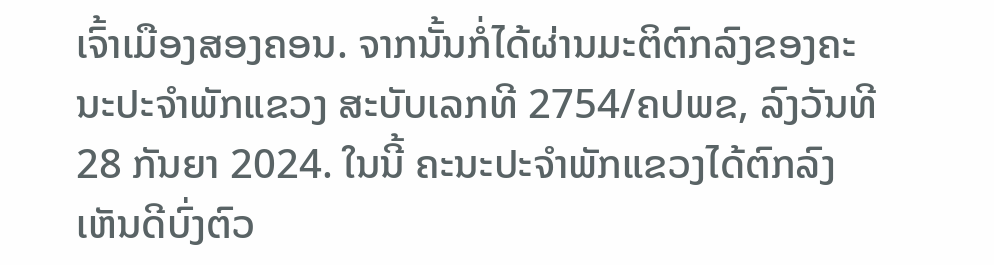ເຈົ້າເມືອງສອງຄອນ. ຈາກນັ້ນກໍ່ໄດ້ຜ່ານມະຕິຕົກລົງຂອງຄະນະປະຈຳພັກແຂວງ ສະບັບເລກທີ 2754/ຄປພຂ, ລົງວັນທີ 28 ກັນຍາ 2024. ໃນນີ້ ຄະນະປະຈຳພັກແຂວງໄດ້ຕົກລົງເຫັນດີບົ່ງຕົວ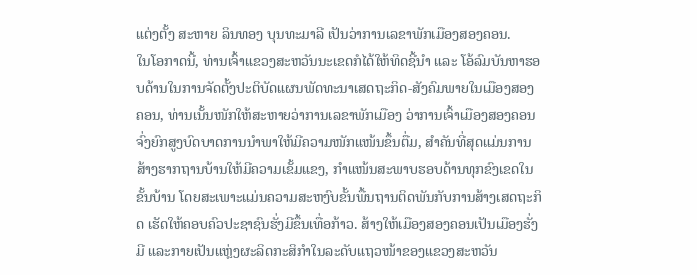ແຕ່ງຕັ້ງ ສະຫາຍ ລິນທອງ ບຸນທະມາລີ ເປັນວ່າການເລຂາພັກເມືອງສອງຄອນ.
ໃນໂອກາດນີ້, ທ່ານເຈົ້າແຂວງສະຫວັນນະເຂດກໍໄດ້ໃຫ້ທິດຊີ້ນຳ ແລະ ໂອ້ລົມບັນຫາຮອບດ້ານໃນການຈັດຕັ້ງປະຕິບັດແຜນພັດທະນາເສດຖະກິດ-ສັງຄົມພາຍໃນເມືອງສອງຄອນ, ທ່ານເນັ້ນໜັກໃຫ້ສະຫາຍວ່າການເລຂາພັກເມືອງ ວ່າການເຈົ້າເມືອງສອງຄອນ ຈົ່ງຍົກສູງບົດບາດການນຳພາໃຫ້ມີຄວາມໜັກແໜ້ນຂຶ້ນຕື່ມ, ສຳຄັນທີ່ສຸດແມ່ນການສ້າງຮາກຖານບ້ານໃຫ້ມີຄວາມເຂັ້ມແຂງ, ກຳແໜ້ນສະພາບຮອບດ້ານທຸກຂົງເຂດໃນຂັ້ນບ້ານ ໂດຍສະເພາະແມ່ນຄວາມສະຫງົບຂັ້ນພື້ນຖານຕິດພັນກັບການສ້າງເສດຖະກິດ ເຮັດໃຫ້ຄອບຄົວປະຊາຊົນຮັ່ງມີຂຶ້ນເທື່ອກ້າວ. ສ້າງໃຫ້ເມືອງສອງຄອນເປັນເມືອງຮັ່ງມີ ແລະກາຍເປັນແຫຼ່ງຜະລິດກະສິກຳໃນລະດັບແຖວໜ້າຂອງແຂວງສະຫວັນ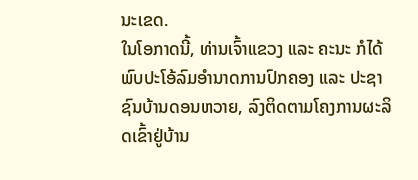ນະເຂດ.
ໃນໂອກາດນີ້, ທ່ານເຈົ້າແຂວງ ແລະ ຄະນະ ກໍໄດ້ພົບປະໂອ້ລົມອໍານາດການປົກຄອງ ແລະ ປະຊາຊົນບ້ານດອນຫວາຍ, ລົງຕິດຕາມໂຄງການຜະລິດເຂົ້າຢູ່ບ້ານ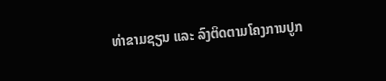ທ່າຂາມຊຽນ ແລະ ລົງຕິດຕາມໂຄງການປູກ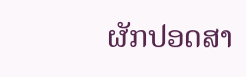ຜັກປອດສາ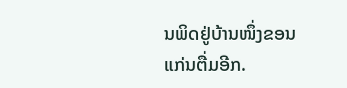ນພິດຢູ່ບ້ານໜຶ່ງຂອນແກ່ນຕື່ມອີກ.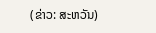(ຂ່າວ: ສະຫວັນ)